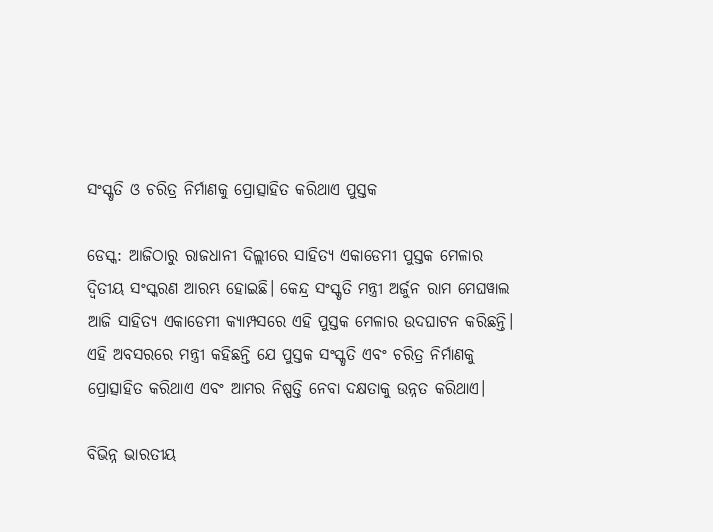ସଂସ୍କୃତି ଓ ଚରିତ୍ର ନିର୍ମାଣକୁ ପ୍ରୋତ୍ସାହିତ କରିଥାଏ ପୁସ୍ତକ

ଡେସ୍କ: ଆଜିଠାରୁ ରାଜଧାନୀ ଦିଲ୍ଲୀରେ ସାହିତ୍ୟ ଏକାଡେମୀ ପୁସ୍ତକ ମେଳାର ଦ୍ୱିତୀୟ ସଂସ୍କରଣ ଆରମ୍ଭ ହୋଇଛି। କେନ୍ଦ୍ର ସଂସ୍କୃତି ମନ୍ତ୍ରୀ ଅର୍ଜୁନ ରାମ ମେଘୱାଲ ଆଜି ସାହିତ୍ୟ ଏକାଡେମୀ କ୍ୟାମ୍ପସରେ ଏହି ପୁସ୍ତକ ମେଳାର ଉଦଘାଟନ କରିଛନ୍ତି। ଏହି ଅବସରରେ ମନ୍ତ୍ରୀ କହିଛନ୍ତି ଯେ ପୁସ୍ତକ ସଂସ୍କୃତି ଏବଂ ଚରିତ୍ର ନିର୍ମାଣକୁ ପ୍ରୋତ୍ସାହିତ କରିଥାଏ ଏବଂ ଆମର ନିଷ୍ପତ୍ତି ନେବା ଦକ୍ଷତାକୁ ଉନ୍ନତ କରିଥାଏ।

ବିଭିନ୍ନ ଭାରତୀୟ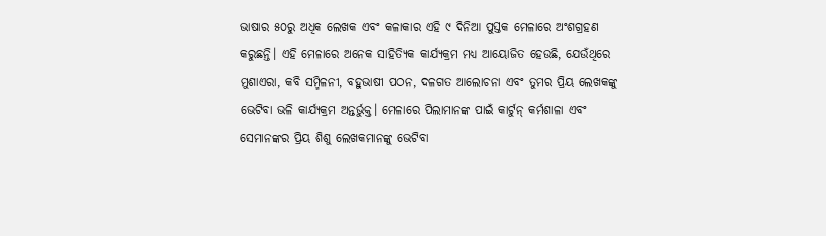ଭାଷାର ୫୦ରୁ ଅଧିକ ଲେଖକ ଏବଂ କଳାକାର ଏହି ୯ ଦିନିଆ ପୁସ୍ତକ ମେଳାରେ ଅଂଶଗ୍ରହଣ କରୁଛନ୍ତି। ଏହି ମେଳାରେ ଅନେକ ସାହିତ୍ୟିକ କାର୍ଯ୍ୟକ୍ରମ ମଧ୍ୟ ଆୟୋଜିତ ହେଉଛି, ଯେଉଁଥିରେ ମୁଶାଏରା, କବି ସମ୍ମିଳନୀ, ବହୁଭାଷୀ ପଠନ, ଦଳଗତ ଆଲୋଚନା ଏବଂ ତୁମର ପ୍ରିୟ ଲେଖକଙ୍କୁ ଭେଟିବା ଭଳି କାର୍ଯ୍ୟକ୍ରମ ଅନ୍ତର୍ଭୁକ୍ତ। ମେଳାରେ ପିଲାମାନଙ୍କ ପାଇଁ କାର୍ଟୁନ୍ କର୍ମଶାଳା ଏବଂ ସେମାନଙ୍କର ପ୍ରିୟ ଶିଶୁ ଲେଖକମାନଙ୍କୁ ଭେଟିବା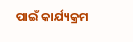ପାଇଁ କାର୍ଯ୍ୟକ୍ରମ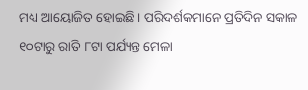ମଧ୍ୟ ଆୟୋଜିତ ହୋଇଛି। ପରିଦର୍ଶକମାନେ ପ୍ରତିଦିନ ସକାଳ ୧୦ଟାରୁ ରାତି ୮ଟା ପର୍ଯ୍ୟନ୍ତ ମେଳା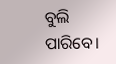ବୁଲି ପାରିବେ।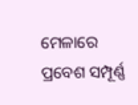ମେଳାରେ ପ୍ରବେଶ ସମ୍ପୂର୍ଣ୍ଣ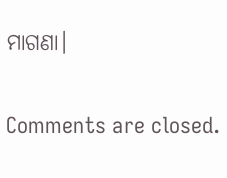ମାଗଣା।

Comments are closed.